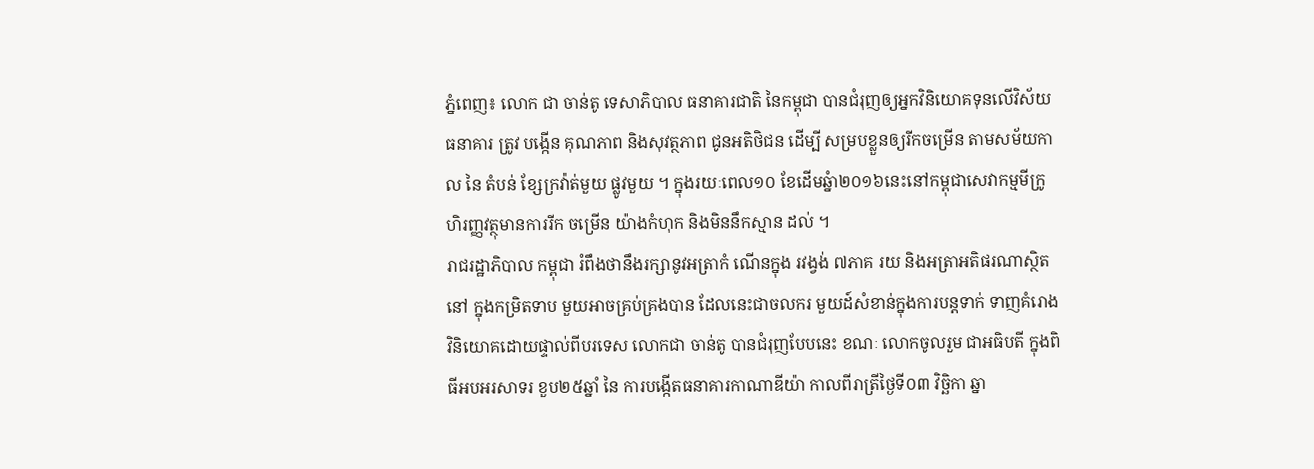ភ្នំពេញ៖ លោក ជា ចាន់តូ ទេសាភិបាល ធនាគារជាតិ នៃកម្ពុជា បានជំរុញឲ្យអ្នកវិនិយោគទុនលើវិស័យធនាគារ ត្រូវ បង្កើន គុណភាព និងសុវត្ថភាព ជូនអតិថិជន ដើម្បី សម្របខ្លួនឲ្យរីកចម្រើន តាមសម័យកាល នៃ តំបន់ ខ្សែក្រវ៉ាត់មួយ ផ្លូវមួយ ។ ក្នុងរយៈពេល១០ ខែដើមឆ្នំា២០១៦នេះនៅកម្ពុជាសេវាកម្មមីក្រូហិរញ្ញវត្ថុមានការរីក ចម្រើន យ៉ាងកំហុក និងមិននឹកស្មាន ដល់ ។
រាជរដ្ឋាភិបាល កម្ពុជា រំពឹងថានឹងរក្សានូវអត្រាកំ ណើនក្នុង រវង្វង់ ៧ភាគ រយ និងអត្រាអតិផរណាស្ថិតនៅ ក្នុងកម្រិតទាប មួយអាចគ្រប់គ្រងបាន ដែលនេះជាចលករ មួយដ៍សំខាន់ក្នុងការបន្ដទាក់ ទាញគំរោងវិនិយោគដោយផ្ទាល់ពីបរទេស លោកជា ចាន់តូ បានជំរុញបែបនេះ ខណៈ លោកចូលរួម ជាអធិបតី ក្នុងពិធីអបអរសាទរ ខួប២៥ឆ្នាំ នៃ ការបង្កើតធនាគារកាណាឌីយ៉ា កាលពីរាត្រីថ្ងៃទី០៣ វិចិ្ឆកា ឆ្នា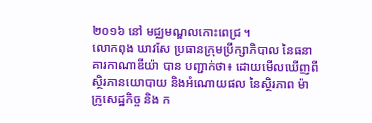២០១៦ នៅ មជ្ឈមណ្ឌលកោះពេជ្រ ។
លោកពុង ឃាវសែ ប្រធានក្រុមប្រឹក្សាភិបាល នៃធនាគារកាណាឌីយ៉ា បាន បញ្ជាក់ថា៖ ដោយមើលឃើញពីស្ថិរភានយោបាយ និងអំណោយផល នៃស្ថិរភាព ម៉ាក្រូសេដ្ឋកិច្ច និង ក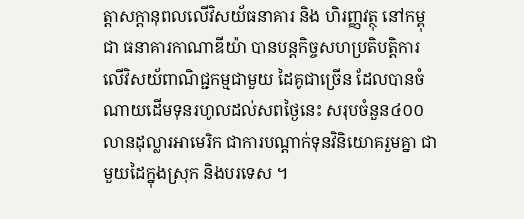ត្ដាសក្ដានុពលលើវិសយ័ធនាគារ និង ហិរញ្ញវត្ថុ នៅកម្ពុជា ធនាគារកាណាឌីយ៉ា បានបន្ដកិច្ចសហប្រតិបត្ដិការ លើវិសយ័ពាណិជ្ជកម្មជាមួយ ដៃគូជាច្រើន ដែលបានចំណាយដើមទុនរហូលដល់សពថ្ងៃនេះ សរុបចំនួន៤០០លានដុល្លារអាមេរិក ជាការបណ្ដាក់ទុនវិនិយោគរួមគ្នា ជាមួយដៃក្នុងស្រុក និងបរទេស ។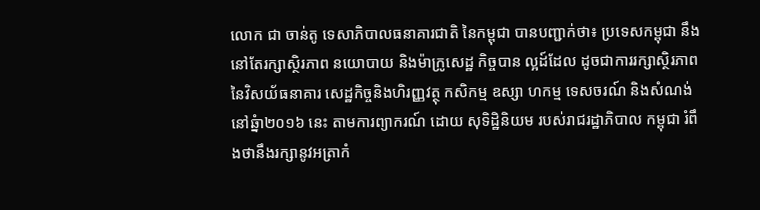លោក ជា ចាន់តូ ទេសាភិបាលធនាគារជាតិ នៃកម្ពុជា បានបញ្ជាក់ថា៖ ប្រទេសកម្ពុជា នឹងនៅតែរក្សាស្ថិរភាព នយោបាយ និងម៉ាក្រូសេដ្ឋ កិច្ចបាន ល្អដ៍ដែល ដូចជាការរក្សាស្ថិរភាព នៃវិសយ័ធនាគារ សេដ្ឋកិច្ចនិងហិរញ្ញវត្ថុ កសិកម្ម ឧស្សា ហកម្ម ទេសចរណ៍ និងសំណង់ នៅឆ្នំា២០១៦ នេះ តាមការព្យាករណ៍ ដោយ សុទិដិ្ឋនិយម របស់រាជរដ្ឋាភិបាល កម្ពុជា រំពឹងថានឹងរក្សានូវអត្រាកំ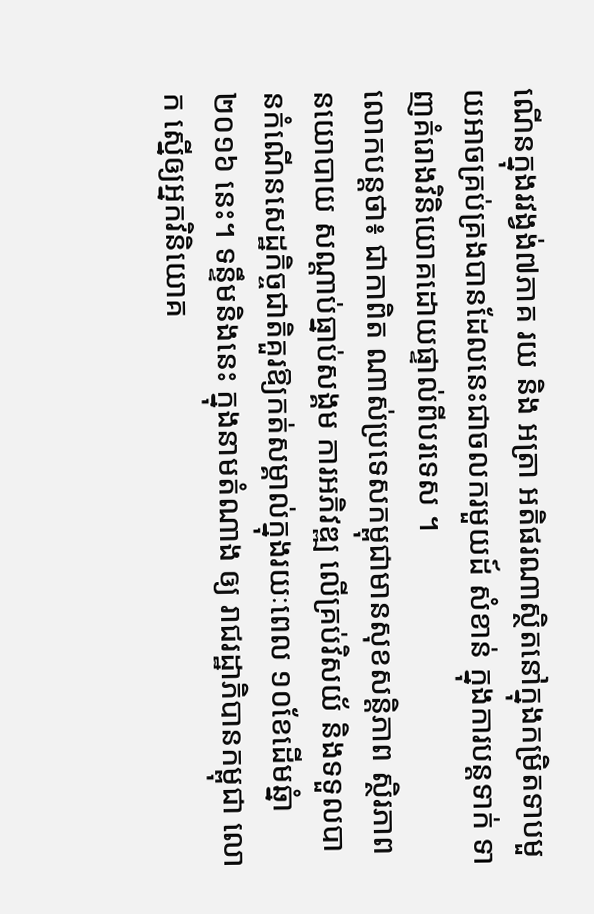ណើនក្នុងរវង្វង់៧ភាគ រយ និង អត្រា អតិផរណាស្ថិតនៅក្នុងកម្រិតទាបមួយអាចគ្រប់គ្រងបានដែលនេះជាចលករមួយដ៍ សំខាន់ ក្នុងការបន្ដទាក់ ទាញគំរោងវិនិយោគដោយផ្ទាល់ពីបរទេស ។
លោកបន្ដថា៖ ជាកាពិត ណាស់ប្រទេសកម្ពុជាមានសុខសន្ដិភាព ស្ថិរភាពនយោបាយ សណ្ដាប់ធ្នាប់សង្គម ការអភិវឌ្ឍ លើគ្រប់វិសយ័ និងទទួលបានកំណើនសេដ្ឋកិច្ចជាតិគួរឱ្យកត់សម្គាល់ក្នុងរយៈពេល ១០ខែដើមឆ្នំា២០១៦ នេះ។ ទន្ទឹមនិងនេះ ក្នុងនាមតំណាង ឲ្យ រាជរដ្ឋាភិបានកម្ពុជា លោក ស្នើឲ្យអ្នកវិនិយោគ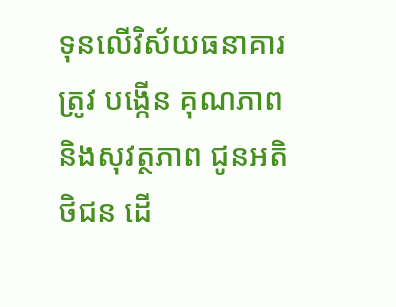ទុនលើវិស័យធនាគារ ត្រូវ បង្កើន គុណភាព និងសុវត្ថភាព ជូនអតិថិជន ដើ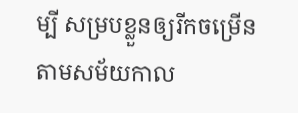ម្បី សម្របខ្លួនឲ្យរីកចម្រើន តាមសម័យកាល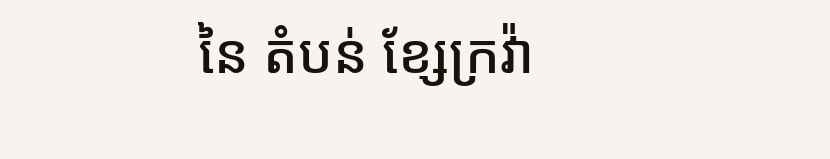នៃ តំបន់ ខ្សែក្រវ៉ា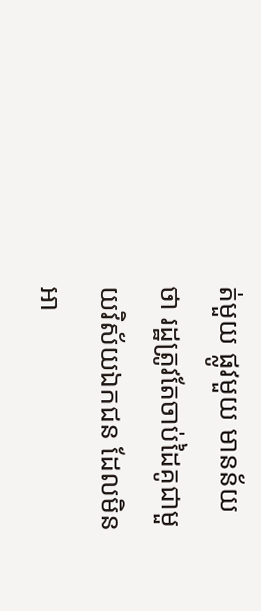ត់មួយ ផ្លូវមួយ មានន័យថា រដ្ឋត្រូវតែចាប់ដៃគូជាមួយវិស័យឯកជន ដែលមិនអា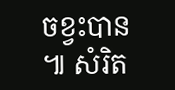ចខ្វះបាន ៕ សំរិត